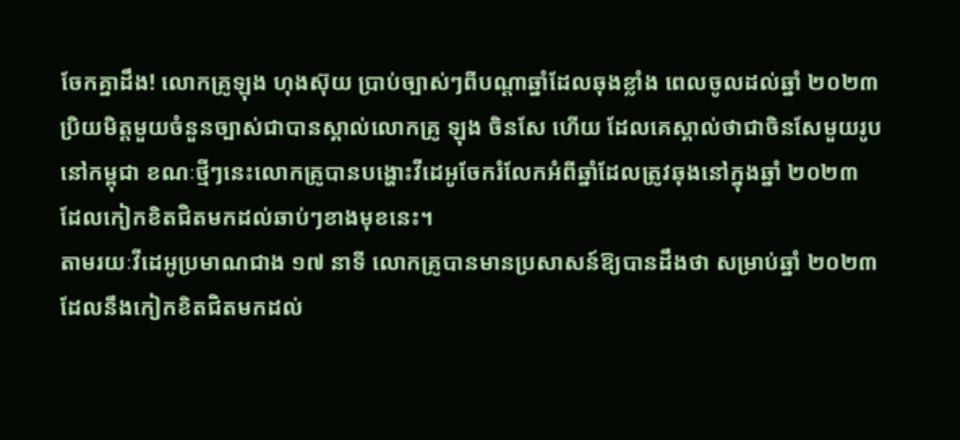ចែកគ្នាដឹង! លោកគ្រូឡុង ហុងស៊ុយ ប្រាប់ច្បាស់ៗពីបណ្តាឆ្នាំដែលឆុងខ្លាំង ពេលចូលដល់ឆ្នាំ ២០២៣
ប្រិយមិត្តមួយចំនួនច្បាស់ជាបានស្គាល់លោកគ្រូ ឡុង ចិនសែ ហើយ ដែលគេស្គាល់ថាជាចិនសែមួយរូបនៅកម្ពុជា ខណៈថ្មីៗនេះលោកគ្រូបានបង្ហោះវីដេអូចែករំលែកអំពីឆ្នាំដែលត្រូវឆុងនៅក្នុងឆ្នាំ ២០២៣ ដែលកៀកខិតជិតមកដល់ឆាប់ៗខាងមុខនេះ។
តាមរយៈវីដេអូប្រមាណជាង ១៧ នាទី លោកគ្រូបានមានប្រសាសន៍ឱ្យបានដឹងថា សម្រាប់ឆ្នាំ ២០២៣ ដែលនឹងកៀកខិតជិតមកដល់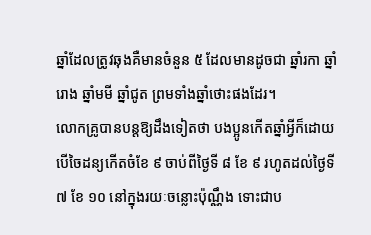ឆ្នាំដែលត្រូវឆុងគឺមានចំនួន ៥ ដែលមានដូចជា ឆ្នាំរកា ឆ្នាំរោង ឆ្នាំមមី ឆ្នាំជូត ព្រមទាំងឆ្នាំថោះផងដែរ។
លោកគ្រូបានបន្តឱ្យដឹងទៀតថា បងប្អូនកើតឆ្នាំអ្វីក៏ដោយ បើចៃដន្យកើតចំខែ ៩ ចាប់ពីថ្ងៃទី ៨ ខែ ៩ រហូតដល់ថ្ងៃទី ៧ ខែ ១០ នៅក្នុងរយៈចន្លោះប៉ុណ្ណឹង ទោះជាប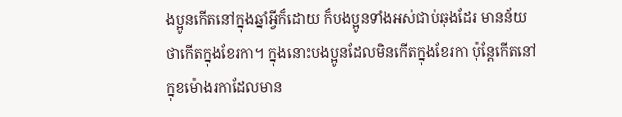ងប្អូនកើតនៅក្នុងឆ្នាំអ្វីក៏ដោយ ក៏បងប្អូនទាំងអស់ជាប់ឆុងដែរ មានន័យថាកើតក្នុងខែរកា។ ក្នុងនោះបងប្អូនដែលមិនកើតក្នុងខែរកា ប៉ុន្តែកើតនៅក្នុខម៉ោងរកាដែលមាន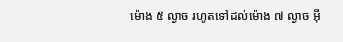ម៉ោង ៥ ល្ងាច រហូតទៅដល់ម៉ោង ៧ ល្ងាច អ៊ី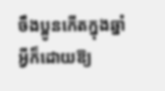ចឹងប្អូនកើតក្នុងឆ្នាំអ្វីក៏ដោយឱ្យ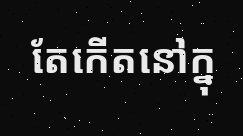តែកើតនៅក្នុ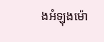ងអំឡុងម៉ោ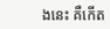ងនេះ គឺកើត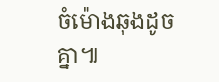ចំម៉ោងឆុងដូចគ្នា៕